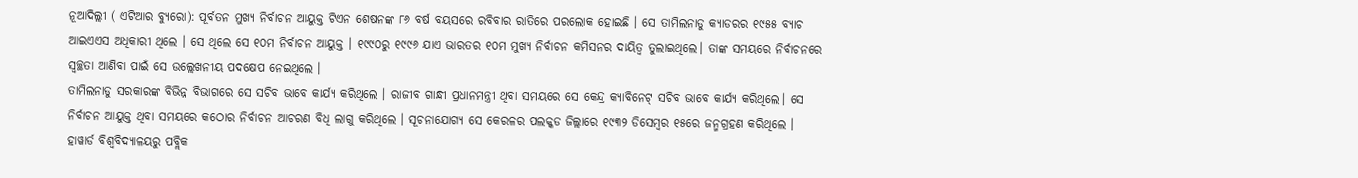ନୂଆଦିଲ୍ଲୀ ( ଏଟିଆର ବ୍ୟୁରୋ): ପୂର୍ବତନ ମୁଖ୍ୟ ନିର୍ବାଚନ ଆୟୁକ୍ତ ଟିଏନ ଶେଷନଙ୍କ ୮୬ ବର୍ଷ ବୟସରେ ରବିବାର ରାତିରେ ପରଲୋକ ହୋଇଛି । ସେ ତାମିଲନାଡୁ କ୍ୟାଡରର ୧୯୫୫ ବ୍ୟାଚ ଆଇଏଏସ ଅଧିକାରୀ ଥିଲେ । ସେ ଥିଲେ ସେ ୧୦ମ ନିର୍ବାଚନ ଆୟୁକ୍ତ । ୧୯୯୦ରୁ ୧୯୯୬ ଯାଏ ଭାରତର ୧୦ମ ମୁଖ୍ୟ ନିର୍ବାଚନ କମିସନର ଦାୟିତ୍ବ ତୁଲାଇଥିଲେ। ତାଙ୍କ ସମୟରେ ନିର୍ବାଚନରେ ସ୍ୱଚ୍ଛତା ଆଣିବା ପାଇଁ ସେ ଉଲ୍ଲେଖନୀୟ ପଦକ୍ଷେପ ନେଇଥିଲେ ।
ତାମିଲନାଡୁ ସରକାରଙ୍କ ବିଭିନ୍ନ ବିଭାଗରେ ସେ ସଚିବ ଭାବେ କାର୍ଯ୍ୟ କରିଥିଲେ । ରାଜୀବ ଗାନ୍ଧୀ ପ୍ରଧାନମନ୍ତ୍ରୀ ଥିବା ସମୟରେ ସେ କେନ୍ଦ୍ର କ୍ୟାବିନେଟ୍ ସଚିବ ଭାବେ କାର୍ଯ୍ୟ କରିଥିଲେ। ସେ ନିର୍ବାଚନ ଆୟୁକ୍ତ ଥିବା ସମୟରେ କଠୋର ନିର୍ବାଚନ ଆଚରଣ ବିଧି ଲାଗୁ କରିଥିଲେ । ସୂଚନାଯୋଗ୍ୟ ସେ କେରଳର ପଲକ୍କଡ ଜିଲ୍ଲାରେ ୧୯୩୨ ଡିସେମ୍ବର ୧୫ରେ ଜନ୍ମଗ୍ରହଣ କରିଥିଲେ । ହାୱାର୍ଡ ବିଶ୍ବବିଦ୍ୟାଳୟରୁ ପବ୍ଲିକ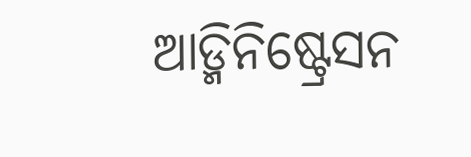ଆଡ୍ମିନିଷ୍ଟ୍ରେସନ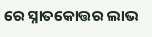ରେ ସ୍ନାତକୋତ୍ତର ଲାଭ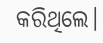କରିଥିଲେ।